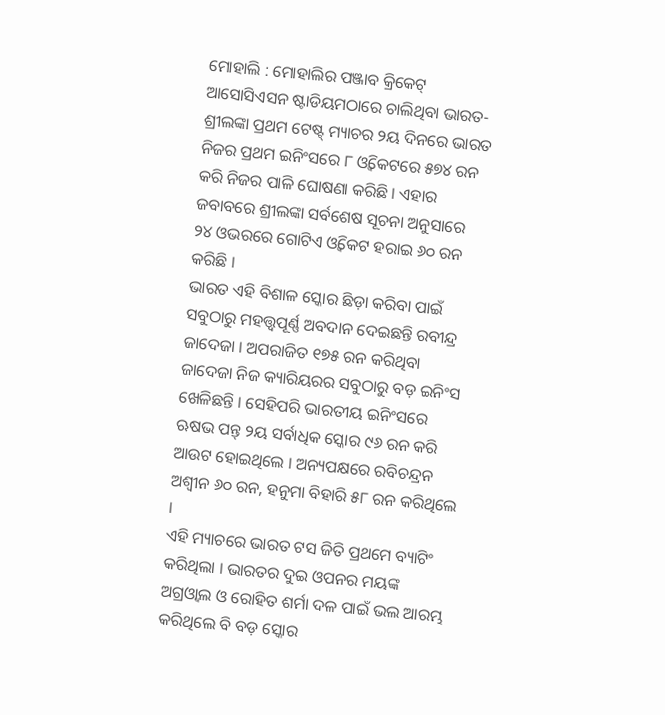ମୋହାଲି : ମୋହାଲିର ପଞ୍ଜାବ କ୍ରିକେଟ୍ ଆସୋସିଏସନ ଷ୍ଟାଡିୟମଠାରେ ଚାଲିଥିବା ଭାରତ-ଶ୍ରୀଲଙ୍କା ପ୍ରଥମ ଟେଷ୍ଟ୍ ମ୍ୟାଚର ୨ୟ ଦିନରେ ଭାରତ ନିଜର ପ୍ରଥମ ଇନିଂସରେ ୮ ଓ୍ବିକେଟରେ ୫୭୪ ରନ କରି ନିଜର ପାଳି ଘୋଷଣା କରିଛି । ଏହାର ଜବାବରେ ଶ୍ରୀଲଙ୍କା ସର୍ବଶେଷ ସୂଚନା ଅନୁସାରେ ୨୪ ଓଭରରେ ଗୋଟିଏ ଓ୍ବିକେଟ ହରାଇ ୬୦ ରନ କରିଛି ।
ଭାରତ ଏହି ବିଶାଳ ସ୍କୋର ଛିଡ଼ା କରିବା ପାଇଁ ସବୁଠାରୁ ମହତ୍ତ୍ବପୂର୍ଣ୍ଣ ଅବଦାନ ଦେଇଛନ୍ତି ରବୀନ୍ଦ୍ର ଜାଦେଜା । ଅପରାଜିତ ୧୭୫ ରନ କରିଥିବା ଜାଦେଜା ନିଜ କ୍ୟାରିୟରର ସବୁଠାରୁ ବଡ଼ ଇନିଂସ ଖେଳିଛନ୍ତି । ସେହିପରି ଭାରତୀୟ ଇନିଂସରେ ଋଷଭ ପନ୍ତ୍ ୨ୟ ସର୍ବାଧିକ ସ୍କୋର ୯୬ ରନ କରି ଆଉଟ ହୋଇଥିଲେ । ଅନ୍ୟପକ୍ଷରେ ରବିଚନ୍ଦ୍ରନ ଅଶ୍ବୀନ ୬୦ ରନ, ହନୁମା ବିହାରି ୫୮ ରନ କରିଥିଲେ ।
ଏହି ମ୍ୟାଚରେ ଭାରତ ଟସ ଜିତି ପ୍ରଥମେ ବ୍ୟାଟିଂ କରିଥିଲା । ଭାରତର ଦୁଇ ଓପନର ମୟଙ୍କ ଅଗ୍ରଓ୍ବାଲ ଓ ରୋହିତ ଶର୍ମା ଦଳ ପାଇଁ ଭଲ ଆରମ୍ଭ କରିଥିଲେ ବି ବଡ଼ ସ୍କୋର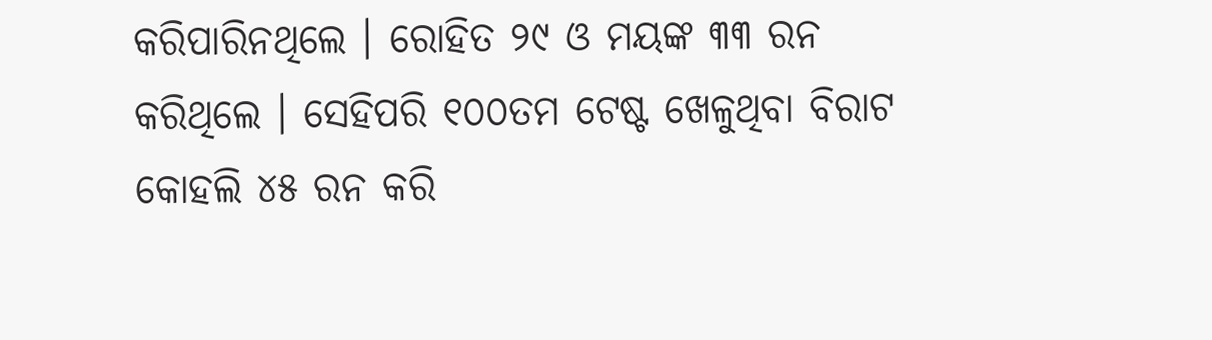କରିପାରିନଥିଲେ । ରୋହିତ ୨୯ ଓ ମୟଙ୍କ ୩୩ ରନ କରିଥିଲେ । ସେହିପରି ୧୦୦ତମ ଟେଷ୍ଟ ଖେଳୁଥିବା ବିରାଟ କୋହଲି ୪୫ ରନ କରି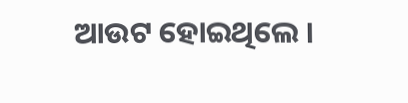ଆଉଟ ହୋଇଥିଲେ ।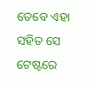ତେବେ ଏହା ସହିତ ସେ ଟେଷ୍ଟରେ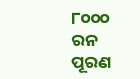୮୦୦୦ ରନ ପୂରଣ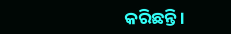କରିଛନ୍ତି ।